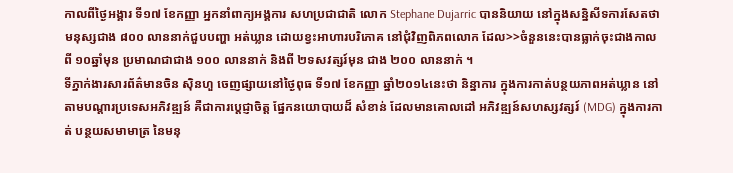កាលពីថ្ងៃអង្គារ ទី១៧ ខែកញ្ញា អ្នកនាំពាក្យអង្គការ សហប្រជាជាតិ លោក Stephane Dujarric បាននិយាយ នៅក្នុងសន្និសីទការសែតថា មនុស្សជាង ៨០០ លាននាក់ជួបបញ្ហា អត់ឃ្លាន ដោយខ្វះអាហារបរិភោគ នៅជុំវិញពិភពលោក ដែល>>ចំនួននេះបានធ្លាក់ចុះជាងកាល ពី ១០ឆ្នាំមុន ប្រមាណជាជាង ១០០ លាននាក់ និងពី ២ទសវត្សរ៍មុន ជាង ២០០ លាននាក់ ។
ទីភ្នាក់ងារសារព័ត៌មានចិន ស៊ិនហួ ចេញផ្សាយនៅថ្ងៃពុធ ទី១៧ ខែកញ្ញា ឆ្នាំ២០១៤នេះថា និន្នាការ ក្នុងការកាត់បន្ថយភាពអត់ឃ្លាន នៅតាមបណ្តារប្រទេសអភិវឌ្ឍន៍ គឺជាការប្តេជ្ញាចិត្ត ផ្នែកនយោបាយដ៏ សំខាន់ ដែលមានគោលដៅ អភិវឌ្ឍន៍សហស្សវត្សរ៍ (MDG) ក្នុងការកាត់ បន្ថយសមាមាត្រ នៃមនុ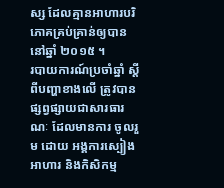ស្ស ដែលគ្មានអាហារបរិភោគគ្រប់គ្រាន់ឲ្យបាននៅឆ្នាំ ២០១៥ ។
របាយការណ៍ប្រចាំឆ្នាំ ស្តីពីបញ្ហាខាងលើ ត្រូវបានផ្សព្វផ្សាយជាសារធារណៈ ដែលមានការ ចូលរួម ដោយ អង្គការស្បៀងអាហារ និងកិសិកម្ម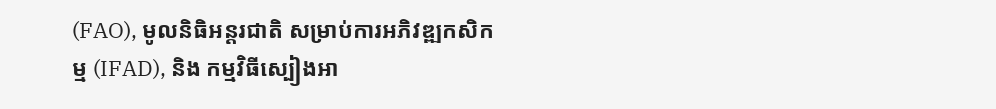(FAO), មូលនិធិអន្តរជាតិ សម្រាប់ការអភិវឌ្ឍកសិកម្ម (IFAD), និង កម្មវិធីស្បៀងអា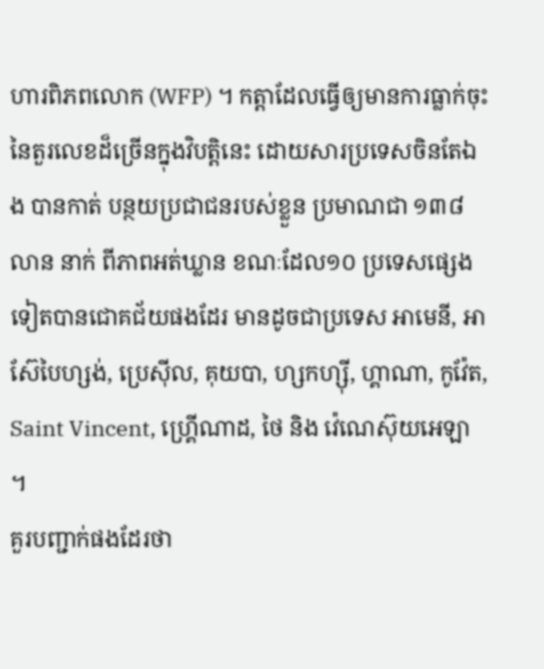ហារពិភពលោក (WFP) ។ កត្តាដែលធ្វើឲ្យមានការធ្លាក់ចុះ នៃតួរលេខដ៏ច្រើនក្នុងវិបត្តិនេះ ដោយសារប្រទេសចិនតែឯង បានកាត់ បន្ថយប្រជាជនរបស់ខ្លួន ប្រមាណជា ១៣៨ លាន នាក់ ពីភាពអត់ឃ្លាន ខណៈដែល១០ ប្រទេសផ្សេង ទៀតបានជោគជ័យផងដែរ មានដូចជាប្រទេស អាមេនី, អាស៊ែបៃហ្សង់, ប្រេស៊ីល, គុយបា, ហ្សកហ្ស៊ី, ហ្គាណា, កូវ៉ែត, Saint Vincent, ហ្គ្រើណាដ, ថៃ និង វ៉េណេស៊ុយអេឡា ។
គួរបញ្ជាក់ផងដែរថា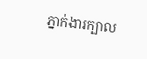ភ្នាក់ងារក្បាល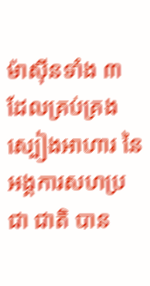ម៉ាស៊ីនទាំង ៣ ដែលគ្រប់គ្រង ស្បៀងអាហារ នៃ អង្គការសហប្រជា ជាតិ បាន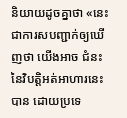និយាយដូចគ្នាថា «នេះជាការសបញ្ជាក់ឲ្យឃើញថា យើងអាច ជំនះនៃវិបត្តិអត់អាហារនេះ បាន ដោយប្រទេ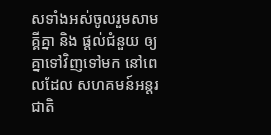សទាំងអស់ចូលរួមសាមគ្គីគ្នា និង ផ្តល់ជំនួយ ឲ្យគ្នាទៅវិញទៅមក នៅពេលដែល សហគមន៍អន្តរជាតិ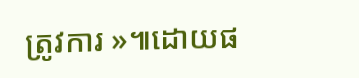ត្រូវការ »៕ដោយផ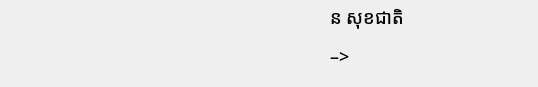ន សុខជាតិ
–>